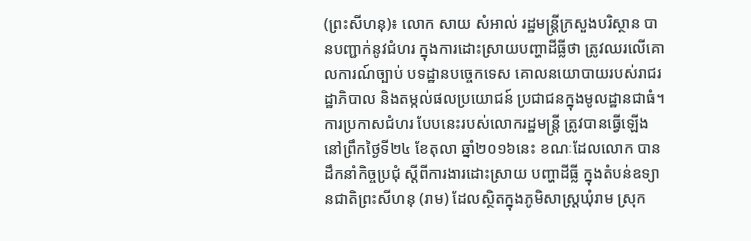(ព្រះសីហនុ)៖ លោក សាយ សំអាល់ រដ្ឋមន្ដ្រីក្រសួងបរិស្ថាន បានបញ្ជាក់នូវជំហរ ក្នុងការដោះស្រាយបញ្ហាដីធ្លីថា ត្រូវឈរលើគោលការណ៍ច្បាប់ បទដ្ឋានបច្ចេកទេស គោលនយោបាយរបស់រាជរដ្ឋាភិបាល និងតម្កល់ផលប្រយោជន៍ ប្រជាជនក្នុងមូលដ្ឋានជាធំ។
ការប្រកាសជំហរ បែបនេះរបស់លោករដ្ឋមន្ដ្រី ត្រូវបានធ្វើឡើង នៅព្រឹកថ្ងៃទី២៤ ខែតុលា ឆ្នាំ២០១៦នេះ ខណៈដែលលោក បានដឹកនាំកិច្ចប្រជុំ ស្ដីពីការងារដោះស្រាយ បញ្ហាដីធ្លី ក្នុងតំបន់ឧទ្យានជាតិព្រះសីហនុ (រាម) ដែលស្ថិតក្នុងភូមិសាស្ត្រឃុំរាម ស្រុក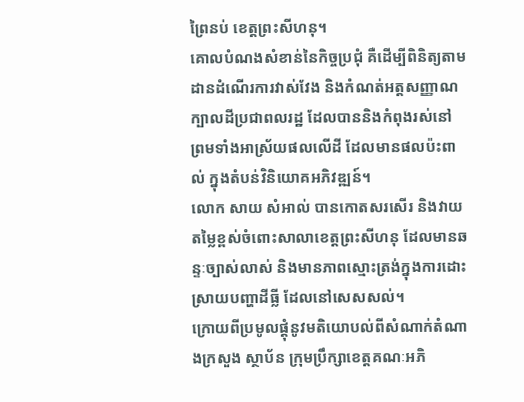ព្រៃនប់ ខេត្តព្រះសីហនុ។
គោលបំណងសំខាន់នៃកិច្ចប្រជុំ គឺដើម្បីពិនិត្យតាមដានដំណើរការវាស់វែង និងកំណត់អត្តសញ្ញាណក្បាលដីប្រជាពលរដ្ឋ ដែលបាននិងកំពុងរស់នៅ ព្រមទាំងអាស្រ័យផលលើដី ដែលមានផលប៉ះពាល់ ក្នុងតំបន់វិនិយោគអភិវឌ្ឍន៍។
លោក សាយ សំអាល់ បានកោតសរសើរ និងវាយតម្លៃខ្ពស់ចំពោះសាលាខេត្តព្រះសីហនុ ដែលមានឆន្ទៈច្បាស់លាស់ និងមានភាពស្មោះត្រង់ក្នុងការដោះស្រាយបញ្ហាដីធ្លី ដែលនៅសេសសល់។
ក្រោយពីប្រមូលផ្ដុំនូវមតិយោបល់ពីសំណាក់តំណាងក្រសួង ស្ថាប័ន ក្រុមប្រឹក្សាខេត្តគណៈអភិ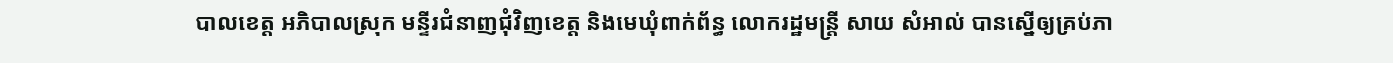បាលខេត្ត អភិបាលស្រុក មន្ទីរជំនាញជុំវិញខេត្ត និងមេឃុំពាក់ព័ន្ធ លោករដ្ឋមន្ត្រី សាយ សំអាល់ បានស្នើឲ្យគ្រប់ភា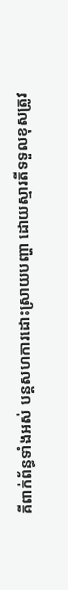គីពាក់ព័ន្ធទាំងអស់ បន្តសហការដោះស្រាយបញ្ហា ដោយស្មារតីទទួលខុសត្រូវ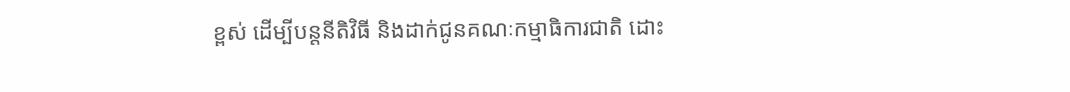ខ្ពស់ ដើម្បីបន្តនីតិវិធី និងដាក់ជូនគណៈកម្មាធិការជាតិ ដោះ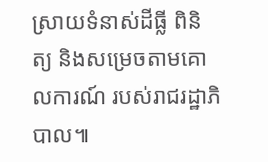ស្រាយទំនាស់ដីធ្លី ពិនិត្យ និងសម្រេចតាមគោលការណ៍ របស់រាជរដ្ឋាភិបាល៕